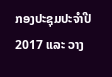ກອງປະຊຸມປະຈໍາປີ 2017 ແລະ ວາງ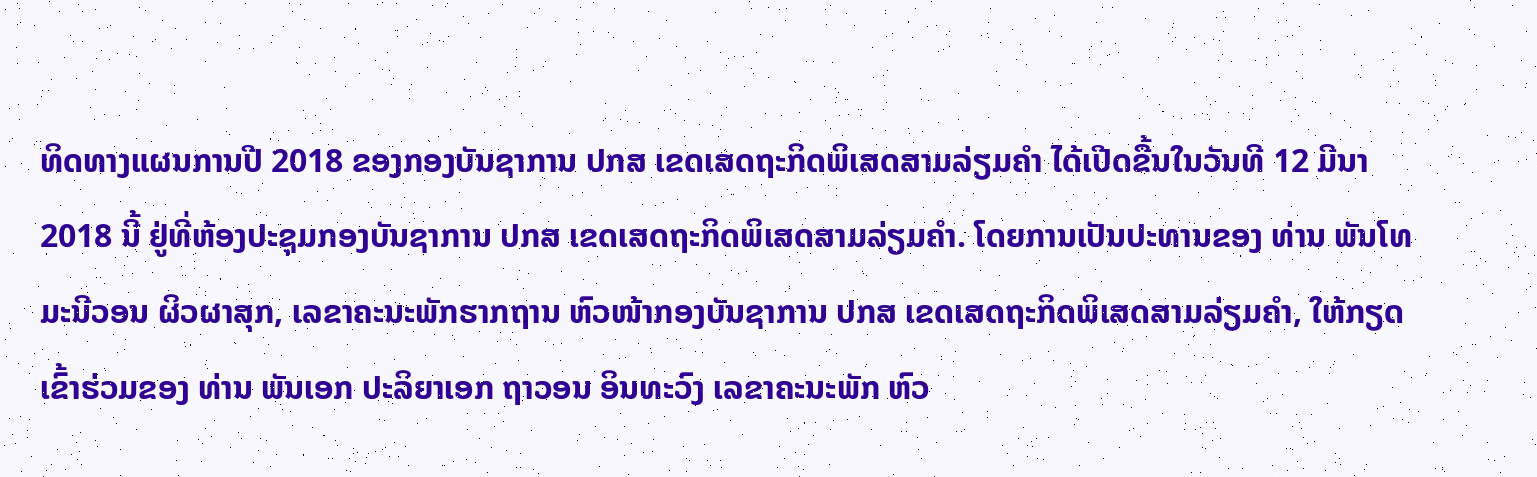ທິດທາງແຜນການປີ 2018 ຂອງກອງບັນຊາການ ປກສ ເຂດເສດຖະກິດພິເສດສາມລ່ຽມຄຳ ໄດ້ເປີດຂື້ນໃນວັນທີ 12 ມີນາ 2018 ນີ້ ຢູ່ທີ່ຫ້ອງປະຊຸມກອງບັນຊາການ ປກສ ເຂດເສດຖະກິດພິເສດສາມລ່ຽມຄຳ. ໂດຍການເປັນປະທານຂອງ ທ່ານ ພັນໂທ ມະນີວອນ ຜິວຜາສຸກ, ເລຂາຄະນະພັກຮາກຖານ ຫົວໜ້າກອງບັນຊາການ ປກສ ເຂດເສດຖະກິດພິເສດສາມລ່ຽມຄຳ, ໃຫ້ກຽດເຂົ້າຮ່ວມຂອງ ທ່ານ ພັນເອກ ປະລິຍາເອກ ຖາວອນ ອິນທະວົງ ເລຂາຄະນະພັກ ຫົວ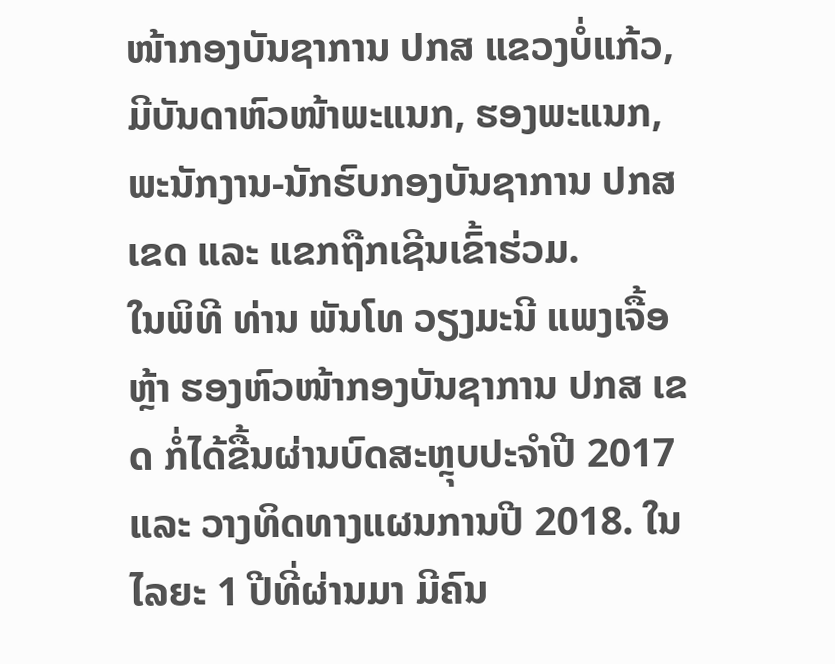ໜ້າກອງບັນຊາການ ປກສ ແຂວງບໍ່ແກ້ວ, ມີບັນດາຫົວໜ້າພະແນກ, ຮອງພະແນກ, ພະນັກງານ-ນັກຮົບກອງບັນຊາການ ປກສ ເຂດ ແລະ ແຂກຖືກເຊີນເຂົ້າຮ່ວມ.
ໃນພິທີ ທ່ານ ພັນໂທ ວຽງມະນີ ແພງເຈື້ອຫຼ້າ ຮອງຫົວໜ້າກອງບັນຊາການ ປກສ ເຂດ ກໍ່ໄດ້ຂື້ນຜ່ານບົດສະຫຼຸບປະຈຳປີ 2017 ແລະ ວາງທິດທາງແຜນການປີ 2018. ໃນໄລຍະ 1 ປີທີ່ຜ່ານມາ ມີຄົນ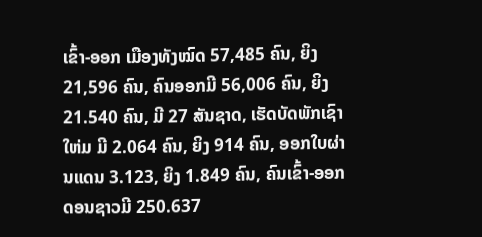ເຂົ້າ-ອອກ ເມືອງທັງໝົດ 57,485 ຄົນ, ຍິງ 21,596 ຄົນ, ຄົນອອກມີ 56,006 ຄົນ, ຍິງ 21.540 ຄົນ, ມີ 27 ສັນຊາດ, ເຮັດບັດພັກເຊົາໃຫ່ມ ມີ 2.064 ຄົນ, ຍິງ 914 ຄົນ, ອອກໃບຜ່ານແດນ 3.123, ຍິງ 1.849 ຄົນ, ຄົນເຂົ້າ-ອອກ ດອນຊາວມີ 250.637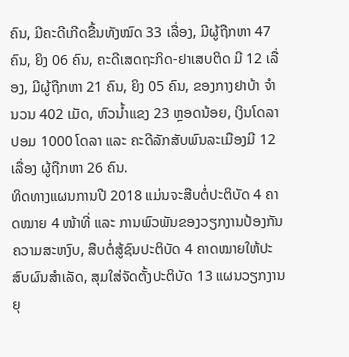ຄົນ, ມີຄະດີເກີດຂື້ນທັງໝົດ 33 ເລື່ອງ, ມີຜູ້ຖືກຫາ 47 ຄົນ, ຍິງ 06 ຄົນ, ຄະດີເສດຖະກິດ-ຢາເສບຕິດ ມີ 12 ເລື່ອງ, ມີຜູ້ຖືກຫາ 21 ຄົນ, ຍິງ 05 ຄົນ, ຂອງກາງຢາບ້າ ຈໍານວນ 402 ເມັດ, ຫົວນ້ຳແຂງ 23 ຫຼອດນ້ອຍ, ເງິນໂດລາປອມ 1000 ໂດລາ ແລະ ຄະດີລັກສັບພົນລະເມືອງມີ 12 ເລື່ອງ ຜູ້ຖືກຫາ 26 ຄົນ.
ທິດທາງແຜນການປີ 2018 ແມ່ນຈະສືບຕໍ່ປະຕິບັດ 4 ຄາດໝາຍ 4 ໜ້າທີ່ ແລະ ການພົວພັນຂອງວຽກງານປ້ອງກັນຄວາມສະຫງົບ, ສືບຕໍ່ສູ້ຊົນປະຕິບັດ 4 ຄາດໝາຍໃຫ້ປະສົບຜົນສຳເລັດ, ສຸມໃສ່ຈັດຕັ້ງປະຕິບັດ 13 ແຜນວຽກງານຍຸ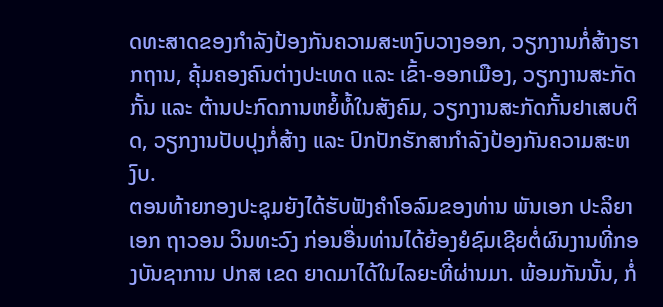ດທະສາດຂອງກຳລັງປ້ອງກັນຄວາມສະຫງົບວາງອອກ, ວຽກງານກໍ່ສ້າງຮາກຖານ, ຄຸ້ມຄອງຄົນຕ່າງປະເທດ ແລະ ເຂົ້າ-ອອກເມືອງ, ວຽກງານສະກັດກັ້ນ ແລະ ຕ້ານປະກົດການຫຍໍ້ທໍ້ໃນສັງຄົມ, ວຽກງານສະກັດກັ້ນຢາເສບຕິດ, ວຽກງານປັບປຸງກໍ່ສ້າງ ແລະ ປົກປັກຮັກສາກຳລັງປ້ອງກັນຄວາມສະຫງົບ.
ຕອນທ້າຍກອງປະຊຸມຍັງໄດ້ຮັບຟັງຄໍາໂອລົມຂອງທ່ານ ພັນເອກ ປະລິຍາເອກ ຖາວອນ ວິນທະວົງ ກ່ອນອື່ນທ່ານໄດ້ຍ້ອງຍໍຊົມເຊີຍຕໍ່ຜົນງານທີ່ກອງບັນຊາການ ປກສ ເຂດ ຍາດມາໄດ້ໃນໄລຍະທີ່ຜ່ານມາ. ພ້ອມກັນນັ້ນ, ກໍ່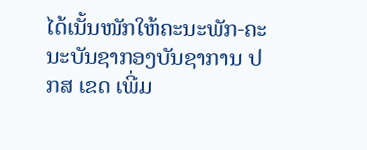ໄດ້ເນັ້ນໜັກໃຫ້ຄະນະພັກ-ຄະນະບັນຊາກອງບັນຊາການ ປກສ ເຂດ ເພີ່ມ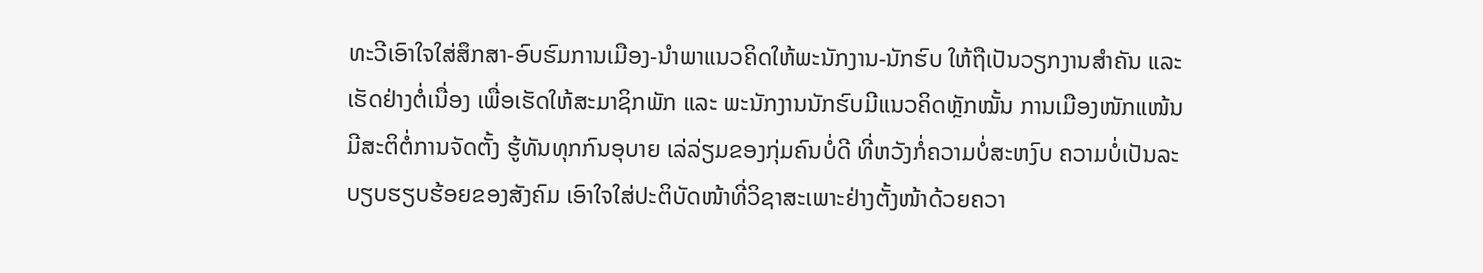ທະວີເອົາໃຈໃສ່ສຶກສາ-ອົບຮົມການເມືອງ-ນຳພາແນວຄິດໃຫ້ພະນັກງານ-ນັກຮົບ ໃຫ້ຖືເປັນວຽກງານສຳຄັນ ແລະ ເຮັດຢ່າງຕໍ່ເນື່ອງ ເພື່ອເຮັດໃຫ້ສະມາຊິກພັກ ແລະ ພະນັກງານນັກຮົບມີແນວຄິດຫຼັກໝັ້ນ ການເມືອງໜັກແໜ້ນ ມີສະຕິຕໍ່ການຈັດຕັ້ງ ຮູ້ທັນທຸກກົນອຸບາຍ ເລ່ລ່ຽມຂອງກຸ່ມຄົນບໍ່ດີ ທີ່ຫວັງກໍ່ຄວາມບໍ່ສະຫງົບ ຄວາມບໍ່ເປັນລະບຽບຮຽບຮ້ອຍຂອງສັງຄົມ ເອົາໃຈໃສ່ປະຕິບັດໜ້າທີ່ວິຊາສະເພາະຢ່າງຕັ້ງໜ້າດ້ວຍຄວາ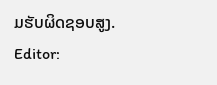ມຮັບຜິດຊອບສູງ.
Editor: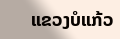ແຂວງບໍແກ້ວ